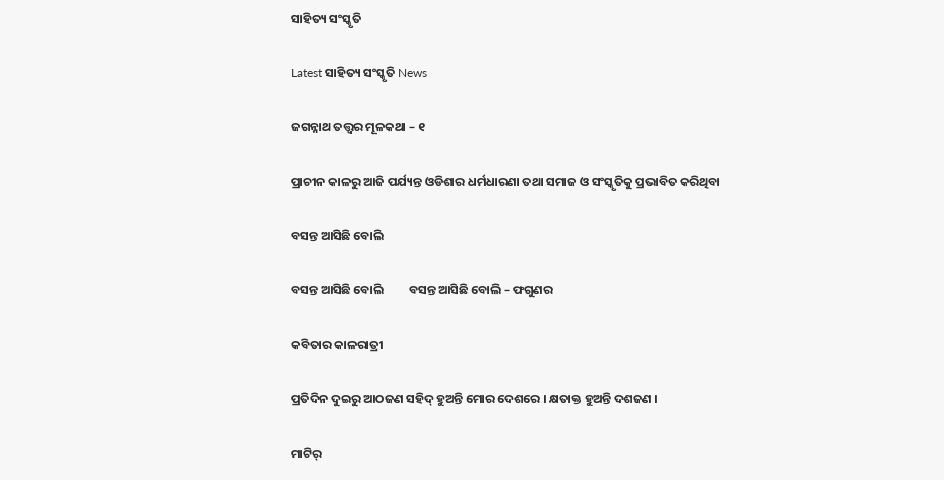ସାହିତ୍ୟ ସଂସ୍କୃତି

Latest ସାହିତ୍ୟ ସଂସ୍କୃତି News

ଜଗନ୍ନାଥ ତତ୍ତ୍ୱର ମୂଳକଥା – ୧

ପ୍ରାଚୀନ କାଳରୁ ଆଜି ପର୍ଯ୍ୟନ୍ତ ଓଡିଶାର ଧର୍ମଧାରଣା ତଥା ସମାଜ ଓ ସଂସ୍କୃତିକୁ ପ୍ରଭାବିତ କରିଥିବା

ବସନ୍ତ ଆସିଛି ବୋଲି

ବସନ୍ତ ଆସିଛି ବୋଲି         ବସନ୍ତ ଆସିଛି ବୋଲି – ଫଗୁଣର

କବିତାର କାଳରାତ୍ରୀ

ପ୍ରତିଦିନ ଦୁଇରୁ ଆଠଜଣ ସହିଦ୍ ହୁଅନ୍ତି ମୋର ଦେଶରେ । କ୍ଷତାକ୍ତ ହୁଅନ୍ତି ଦଶଜଣ ।

ମାଟିର୍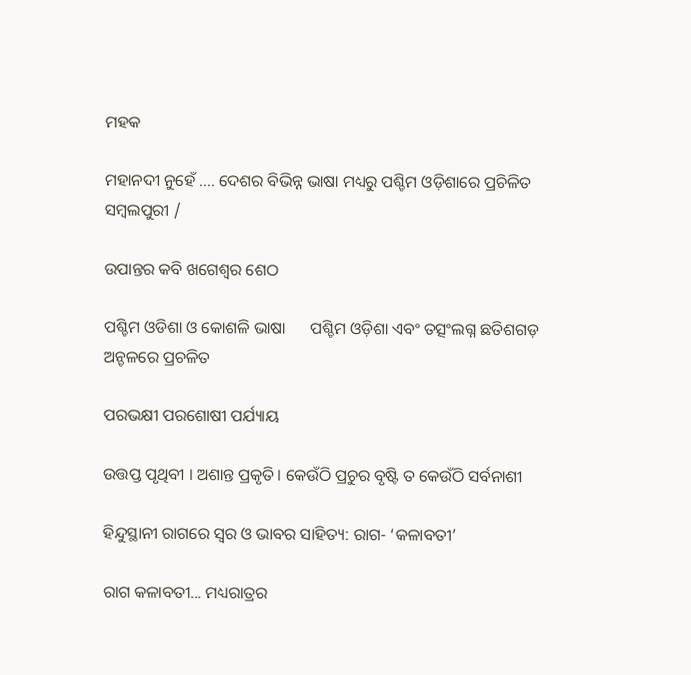ମହକ

ମହାନଦୀ ନୁହେଁ .... ଦେଶର ବିଭିନ୍ନ ଭାଷା ମଧ୍ୟରୁ ପଶ୍ଚିମ ଓଡ଼ିଶାରେ ପ୍ରଚିଳିତ ସମ୍ବଲପୁରୀ /

ଉପାନ୍ତର କବି ଖଗେଶ୍ୱର ଶେଠ

ପଶ୍ଚିମ ଓଡିଶା ଓ କୋଶଳି ଭାଷା      ପଶ୍ଚିମ ଓଡ଼ିଶା ଏବଂ ତତ୍ସଂଲଗ୍ନ ଛତିଶଗଡ଼ ଅନ୍ଚଳରେ ପ୍ରଚଳିତ

ପରଭକ୍ଷୀ ପରଶୋଷୀ ପର୍ଯ୍ୟାୟ

ଉତ୍ତପ୍ତ ପୃଥିବୀ । ଅଶାନ୍ତ ପ୍ରକୃତି । କେଉଁଠି ପ୍ରଚୁର ବୃଷ୍ଟି ତ କେଉଁଠି ସର୍ବନାଶୀ

ହିନ୍ଦୁସ୍ଥାନୀ ରାଗରେ ସ୍ୱର ଓ ଭାବର ସାହିତ୍ୟ: ରାଗ- ‘କଳାବତୀ’

ରାଗ କଳାବତୀ... ମଧ୍ୟରାତ୍ରର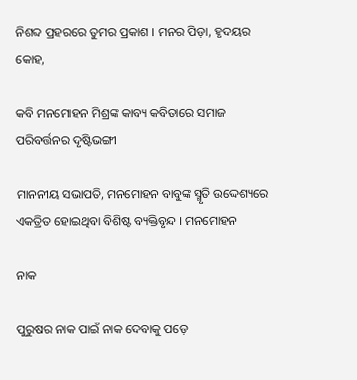ନିଶବ୍ଦ ପ୍ରହରରେ ତୁମର ପ୍ରକାଶ । ମନର ପିଡ଼ା, ହୃଦୟର କୋହ,

କବି ମନମୋହନ ମିଶ୍ରଙ୍କ କାବ୍ୟ କବିତାରେ ସମାଜ ପରିବର୍ତ୍ତନର ଦୃଷ୍ଟିଭଙ୍ଗୀ

ମାନନୀୟ ସଭାପତି, ମନମୋହନ ବାବୁଙ୍କ ସ୍ମୃତି ଉଦ୍ଦେଶ୍ୟରେ ଏକତ୍ରିତ ହୋଇଥିବା ବିଶିଷ୍ଟ ବ୍ୟକ୍ତିବୃନ୍ଦ । ମନମୋହନ

ନାକ

ପୁରୁଷର ନାକ ପାଇଁ ନାକ ଦେବାକୁ ପଡ଼େ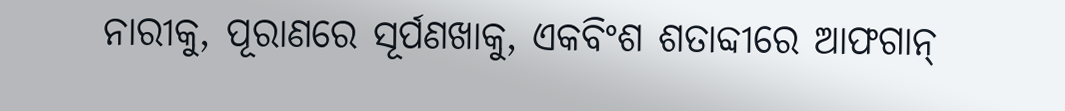ନାରୀକୁ, ପୂରାଣରେ ସୂର୍ପଣଖାକୁ, ଏକବିଂଶ ଶତାବ୍ଦୀରେ ଆଫଗାନ୍